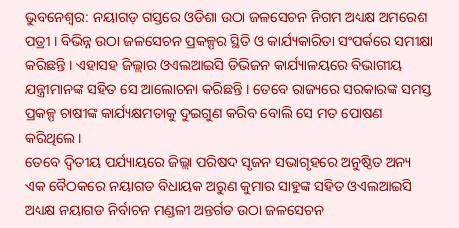ଭୁବନେଶ୍ବର: ନୟାଗଡ଼ ଗସ୍ତରେ ଓଡିଶା ଉଠା ଜଳସେଚନ ନିଗମ ଅଧ୍ୟକ୍ଷ ଅମରେଶ ପତ୍ରୀ । ବିଭିନ୍ନ ଉଠା ଜଳସେଚନ ପ୍ରକଳ୍ପର ସ୍ଥିତି ଓ କାର୍ଯ୍ୟକାରିତା ସଂପର୍କରେ ସମୀକ୍ଷା କରିଛନ୍ତି । ଏହାସହ ଜିଲ୍ଲାର ଓଏଲଆଇସି ଡିଭିଜନ କାର୍ଯ୍ୟାଳୟରେ ବିଭାଗୀୟ ଯନ୍ତ୍ରୀମାନଙ୍କ ସହିତ ସେ ଆଲୋଚନା କରିଛନ୍ତି । ତେବେ ରାଜ୍ୟରେ ସରକାରଙ୍କ ସମସ୍ତ ପ୍ରକଳ୍ପ ଚାଷୀଙ୍କ କାର୍ଯ୍ୟକ୍ଷମତାକୁ ଦୁଇଗୁଣ କରିବ ବୋଲି ସେ ମତ ପୋଷଣ କରିଥିଲେ ।
ତେବେ ଦ୍ୱିତୀୟ ପର୍ଯ୍ୟାୟରେ ଜିଲ୍ଲା ପରିଷଦ ସୃଜନ ସଭାଗୃହରେ ଅନୁଷ୍ଠିତ ଅନ୍ୟ ଏକ ବୈଠକରେ ନୟାଗଡ ବିଧାୟକ ଅରୁଣ କୁମାର ସାହୁଙ୍କ ସହିତ ଓଏଲଆଇସି ଅଧ୍ୟକ୍ଷ ନୟାଗଡ ନିର୍ବାଚନ ମଣ୍ଡଳୀ ଅନ୍ତର୍ଗତ ଉଠା ଜଳସେଚନ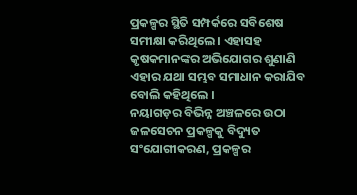ପ୍ରକଳ୍ପର ସ୍ଥିତି ସମ୍ପର୍କରେ ସବିଶେଷ ସମୀକ୍ଷା କରିଥିଲେ । ଏହାସହ କୃଷକମାନଙ୍କର ଅଭିଯୋଗର ଶୁଣାଣି ଏହାର ଯଥା ସମ୍ଭବ ସମାଧାନ କରାଯିବ ବୋଲି କହିଥିଲେ ।
ନୟାଗଡ଼ର ବିଭିନ୍ନ ଅଞ୍ଚଳରେ ଉଠା ଜଳସେଚନ ପ୍ରକଳ୍ପକୁ ବିଦ୍ୟୁତ ସଂଯୋଗୀକରଣ, ପ୍ରକଳ୍ପର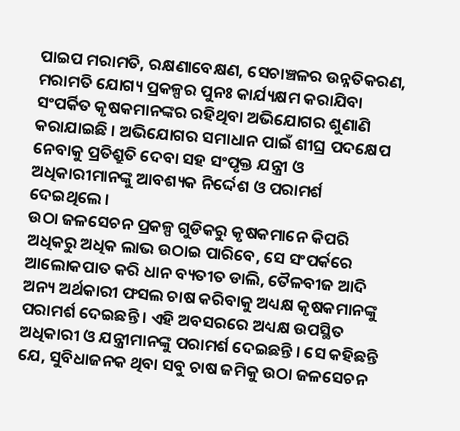ପାଇପ ମରାମତି, ରକ୍ଷଣାବେକ୍ଷଣ, ସେଚାଞ୍ଚଳର ଉନ୍ନତିକରଣ, ମରାମତି ଯୋଗ୍ୟ ପ୍ରକଳ୍ପର ପୁନଃ କାର୍ଯ୍ୟକ୍ଷମ କରାଯିବା ସଂପର୍କିତ କୃଷକମାନଙ୍କର ରହିଥିବା ଅଭିଯୋଗର ଶୁଣାଣି କରାଯାଇଛି । ଅଭିଯୋଗର ସମାଧାନ ପାଇଁ ଶୀଘ୍ର ପଦକ୍ଷେପ ନେବାକୁ ପ୍ରତିଶ୍ରୁତି ଦେବା ସହ ସଂପୃକ୍ତ ଯନ୍ତ୍ରୀ ଓ ଅଧିକାରୀମାନଙ୍କୁ ଆବଶ୍ୟକ ନିର୍ଦ୍ଦେଶ ଓ ପରାମର୍ଶ ଦେଇଥିଲେ ।
ଉଠା ଜଳସେଚନ ପ୍ରକଳ୍ପ ଗୁଡିକରୁ କୃଷକମାନେ କିପରି ଅଧିକରୁ ଅଧିକ ଲାଭ ଉଠାଇ ପାରିବେ, ସେ ସଂପର୍କରେ ଆଲୋକପାତ କରି ଧାନ ବ୍ୟତୀତ ଡାଲି, ତୈଳବୀଜ ଆଦି ଅନ୍ୟ ଅର୍ଥକାରୀ ଫସଲ ଚାଷ କରିବାକୁ ଅଧ୍ୟକ୍ଷ କୃଷକମାନଙ୍କୁ ପରାମର୍ଶ ଦେଇଛନ୍ତି । ଏହି ଅବସରରେ ଅଧ୍ୟକ୍ଷ ଉପସ୍ଥିତ ଅଧିକାରୀ ଓ ଯନ୍ତ୍ରୀମାନଙ୍କୁ ପରାମର୍ଶ ଦେଇଛନ୍ତି । ସେ କହିଛନ୍ତି ଯେ, ସୁବିଧାଜନକ ଥିବା ସବୁ ଚାଷ ଜମିକୁ ଉଠା ଜଳସେଚନ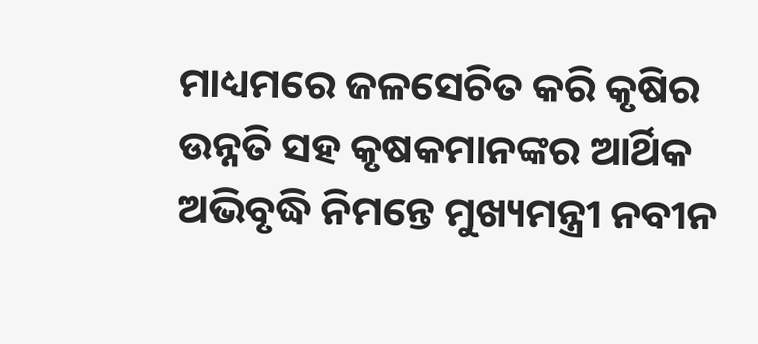ମାଧ୍ୟମରେ ଜଳସେଚିତ କରି କୃଷିର ଉନ୍ନତି ସହ କୃଷକମାନଙ୍କର ଆର୍ଥିକ ଅଭିବୃଦ୍ଧି ନିମନ୍ତେ ମୁଖ୍ୟମନ୍ତ୍ରୀ ନବୀନ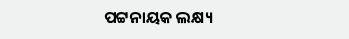ପଟ୍ଟନାୟକ ଲକ୍ଷ୍ୟ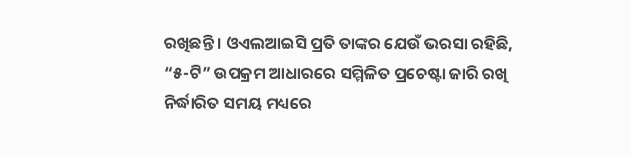ରଖିଛନ୍ତି । ଓଏଲଆଇସି ପ୍ରତି ତାଙ୍କର ଯେଉଁ ଭରସା ରହିଛି, “୫-ଟି” ଉପକ୍ରମ ଆଧାରରେ ସମ୍ମିଳିତ ପ୍ରଚେଷ୍ଟା ଜାରି ରଖି ନିର୍ଦ୍ଧାରିତ ସମୟ ମଧ୍ୟରେ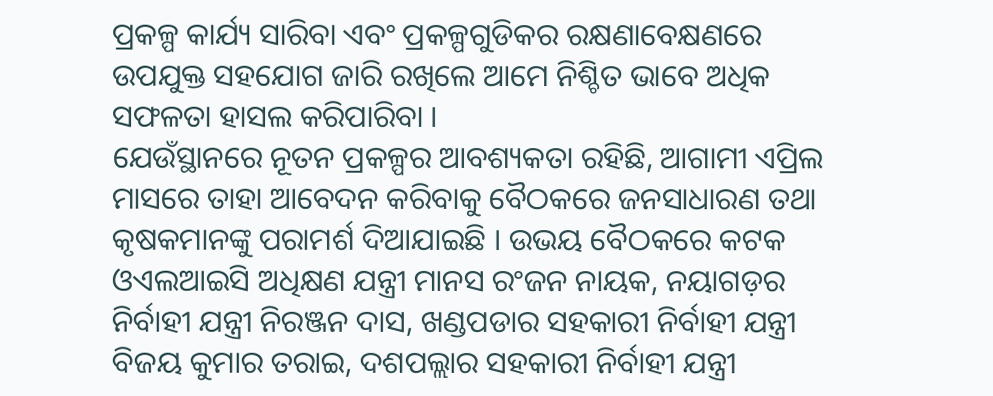ପ୍ରକଳ୍ପ କାର୍ଯ୍ୟ ସାରିବା ଏବଂ ପ୍ରକଳ୍ପଗୁଡିକର ରକ୍ଷଣାବେକ୍ଷଣରେ ଉପଯୁକ୍ତ ସହଯୋଗ ଜାରି ରଖିଲେ ଆମେ ନିଶ୍ଚିତ ଭାବେ ଅଧିକ ସଫଳତା ହାସଲ କରିପାରିବା ।
ଯେଉଁସ୍ଥାନରେ ନୂତନ ପ୍ରକଳ୍ପର ଆବଶ୍ୟକତା ରହିଛି, ଆଗାମୀ ଏପ୍ରିଲ ମାସରେ ତାହା ଆବେଦନ କରିବାକୁ ବୈଠକରେ ଜନସାଧାରଣ ତଥା କୃଷକମାନଙ୍କୁ ପରାମର୍ଶ ଦିଆଯାଇଛି । ଉଭୟ ବୈଠକରେ କଟକ ଓଏଲଆଇସି ଅଧିକ୍ଷଣ ଯନ୍ତ୍ରୀ ମାନସ ରଂଜନ ନାୟକ, ନୟାଗଡ଼ର ନିର୍ବାହୀ ଯନ୍ତ୍ରୀ ନିରଞ୍ଜନ ଦାସ, ଖଣ୍ଡପଡାର ସହକାରୀ ନିର୍ବାହୀ ଯନ୍ତ୍ରୀ ବିଜୟ କୁମାର ତରାଇ, ଦଶପଲ୍ଲାର ସହକାରୀ ନିର୍ବାହୀ ଯନ୍ତ୍ରୀ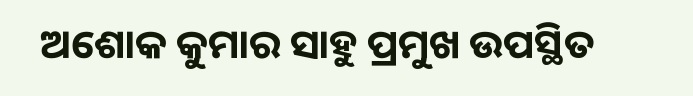ଅଶୋକ କୁମାର ସାହୁ ପ୍ରମୁଖ ଉପସ୍ଥିତ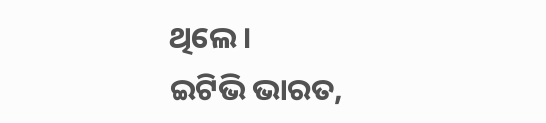ଥିଲେ ।
ଇଟିଭି ଭାରତ,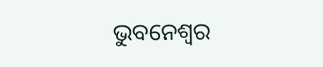ଭୁବନେଶ୍ବର